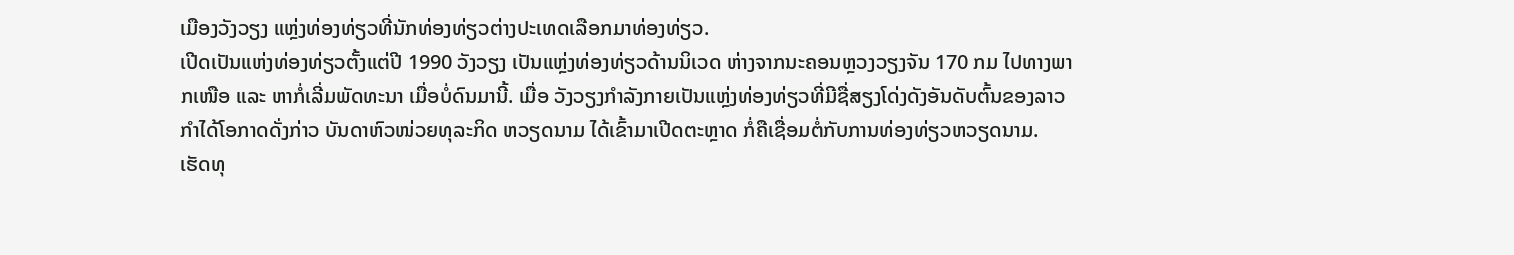ເມືອງວັງວຽງ ແຫຼ່ງທ່ອງທ່ຽວທີ່ນັກທ່ອງທ່ຽວຕ່າງປະເທດເລືອກມາທ່ອງທ່ຽວ.
ເປີດເປັນແຫ່ງທ່ອງທ່ຽວຕັ້ງແຕ່ປີ 1990 ວັງວຽງ ເປັນແຫ່ຼງທ່ອງທ່ຽວດ້ານນິເວດ ຫ່າງຈາກນະຄອນຫຼວງວຽງຈັນ 170 ກມ ໄປທາງພາກເໜືອ ແລະ ຫາກໍ່ເລີ່ມພັດທະນາ ເມື່ອບໍ່ດົນມານີ້. ເມື່ອ ວັງວຽງກຳລັງກາຍເປັນແຫ່ຼງທ່ອງທ່ຽວທີ່ມີຊື່ສຽງໂດ່ງດັງອັນດັບຕົ້ນຂອງລາວ ກຳໄດ້ໂອກາດດັ່ງກ່າວ ບັນດາຫົວໜ່ວຍທຸລະກິດ ຫວຽດນາມ ໄດ້ເຂົ້າມາເປີດຕະຫຼາດ ກໍ່ຄືເຊື່ອມຕໍ່ກັບການທ່ອງທ່ຽວຫວຽດນາມ.
ເຮັດທຸ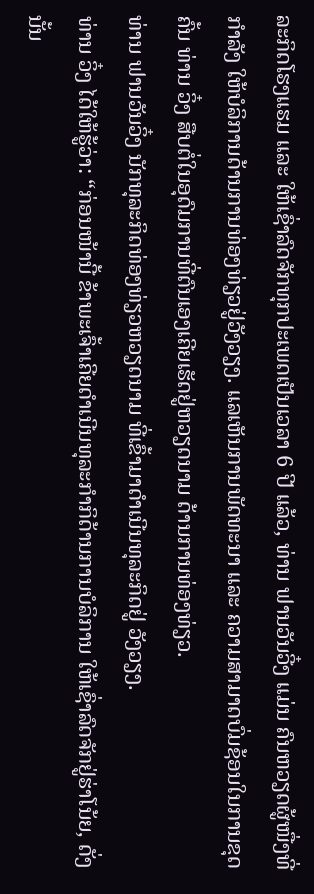ລະກິດໂຮງແຮມ ແລະ ໃຫ້ເຊົ່າລົດຈັກທຸກປະເພດເປັນເວລາ 6 ປີ ແລ້ວ, ທ່ານ ຟານວັນວີ໋ງ ແມ່ນ ຄົນຫວຽດຜູ້ໜື່ງທີ່ກຳລັງ ໃຫ້ບໍລິການດ້ານການທ່ອງທ່ຽວຢູ່ວັງວຽງ. ແລເຫັນການພັດທະນາ ແລະ ຄວາມສາມາດບົ່ມຊ້ອນໃນການຂຸດຄົ້ນ ທ່ານ ວິ໋ງ ສືບຕໍ່ໃນອຸດົມການທີ່ຕົນເອງເຄີຍເຮັດຢູ່ຫວຽດນາມ ດ້ານການທ່ອງທ່ຽວ.
ທ່ານ ຟານວັນວິ໋ງ ນັກທຸລະກິດທ່ອງທ່ຽວຫວຽດນາມ ທີ່ເຂົ້າມາດຳເນີນທຸລະກິດຢູ່ ວັງວຽງ.
ທ່ານ ວິ໋ງ ໄດ້ໃຫ້ຮູ້ວ່າ: “ກ່ອນໜ້ານີ້ ຂ້າພະເຈົ້າເຄີຍດຳເນີນທຸລະກຳກິດ້ານການບໍລິການ ໃຫ້ເຊົ່າລົດຈັກຢູ່ຮ່າໂນ້ຍ, ດັ່ງນັ້ນ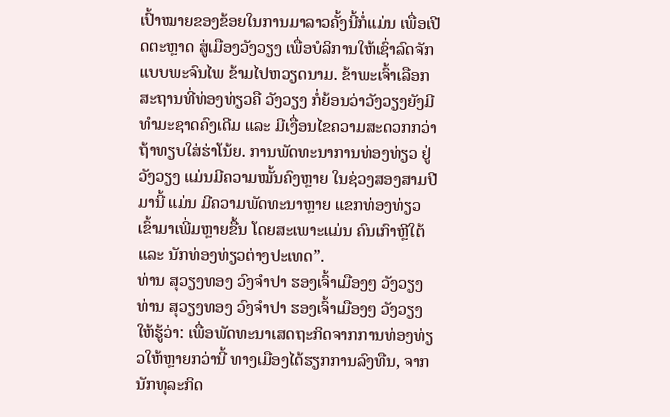ເປົ້າໝາຍຂອງຂ້ອຍໃນການມາລາວຄັ້ງນີ້ກໍ່ແມ່ນ ເພື່ອເປີດຕະຫຼາດ ສູ່ເມືອງວັງວຽງ ເພື່ອບໍລິການໃຫ້ເຊົ່າລົດຈັກ ແບບພະຈົນໄພ ຂ້າມໄປຫວຽດນາມ. ຂ້າພະເຈົ້າເລືອກສະຖານທີ່ທ່ອງທ່ຽວຄື ວັງວຽງ ກໍ່ຍ້ອນວ່າວັງວຽງຍັງມີທຳມະຊາດຄົງເດີມ ແລະ ມີເງື່ອນໄຂຄວາມສະດວກກວ່າ ຖ້າທຽບໃສ່ຮ່າໂນ້ຍ. ການພັດທະນາການທ່ອງທ່ຽວ ຢູ່ວັງວຽງ ແມ່ນມີຄວາມໝັ້ນຄົງຫຼາຍ ໃນຊ່ວງສອງສາມປີມານີ້ ແມ່ນ ມີຄວາມພັດທະນາຫຼາຍ ແຂກທ່ອງທ່ຽວເຂົ້າມາເພີ່ມຫຼາຍຂື້ນ ໂດຍສະເພາະແມ່ນ ຄົນເກົາຫຼີໃຕ້ ແລະ ນັກທ່ອງທ່ຽວຕ່າງປະເທດ”.
ທ່ານ ສຸວຽງທອງ ວົງຈຳປາ ຮອງເຈົ້າເມືອງໆ ວັງວຽງ
ທ່ານ ສຸວຽງທອງ ວົງຈຳປາ ຮອງເຈົ້າເມືອງໆ ວັງວຽງ ໃຫ້ຮູ້ວ່າ: ເພື່ອພັດທະນາເສດຖະກິດຈາກການທ່ອງທ່ຽວໃຫ້ຫຼາຍກວ່ານີ້ ທາງເມືອງໄດ້ຮຽກການລົງທືນ, ຈາກນັກທຸລະກິດ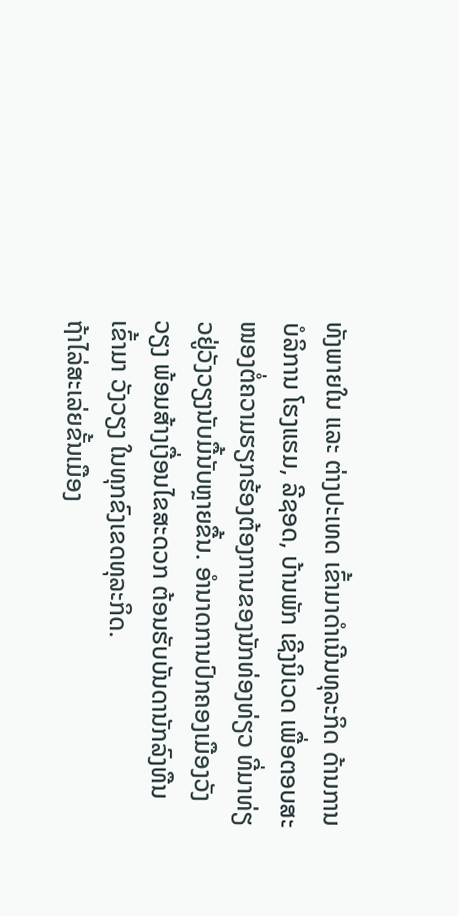ທັງພາຍໃນ ແລະ ຕ່າງປະເທດ ເຂົ້າມາດຳເນີນທຸລະກິດ ດ້ານການບໍລິການ ໂຮງແຮມ, ລີຊອດ, ບ້ານພັກ ເຊີງນິເວດ ເພື່ອຕອບສະໜອງຕໍ່ຄວາມຮຽກຮ້ອງຕ້ອງການຂອງນັກທ່ອງທ່ຽວ ທີ່ມາທ່ຽວຢູ່ວັງວຽງນັບມື້ນັບຫຼາຍຂື້ນ. ອຳນາດການປົກຄອງເມືອງວັງວຽງ ພ້ອມສ້າງເງື່ອນໄຂສະດວກ ຕ້ອນຮັບບັນດານັກລົງທືນເຂົ້າມາ ວັງວຽງ ໃນທຸກຂົງເຂດທຸລະກິດ.
ຖ້າໄລ່ສະເລ່ຍຂັ້ນເມືອງ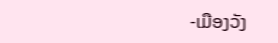-ເມືອງວັງ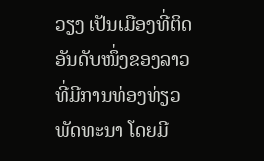ວຽງ ເປັນເມືອງທີ່ຕິດອັນດັບໜຶ່ງຂອງລາວ ທີ່ມີການທ່ອງທ່ຽວພັດທະນາ ໂດຍມີ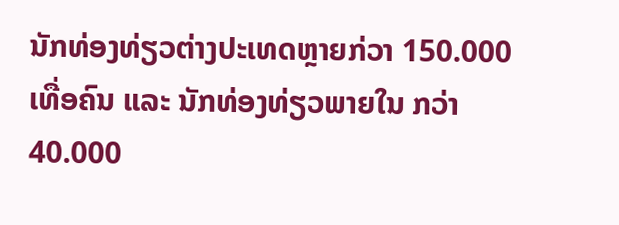ນັກທ່ອງທ່ຽວຕ່າງປະເທດຫຼາຍກ່ວາ 150.000 ເທື່ອຄົນ ແລະ ນັກທ່ອງທ່ຽວພາຍໃນ ກວ່າ 40.000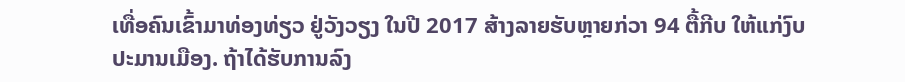ເທື່ອຄົນເຂົ້າມາທ່ອງທ່ຽວ ຢູ່ວັງວຽງ ໃນປີ 2017 ສ້າງລາຍຮັບຫຼາຍກ່ວາ 94 ຕື້ກີບ ໃຫ້ແກ່ງົບປະມານເມືອງ. ຖ້າໄດ້ຮັບການລົງ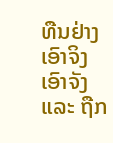ທືນຢ່າງເອົາຈິງເອົາຈັງ ແລະ ຖືກ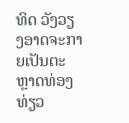ທິດ ວັງວຽງອາດຈະກາຍເປັນຕະຫຼາດທ່ອງທ່ຽວ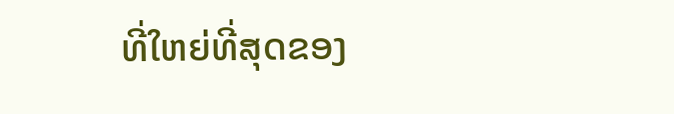ທີ່ໃຫຍ່ທີ່ສຸດຂອງ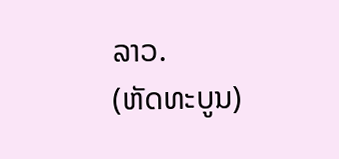ລາວ.
(ຫັດທະບູນ)